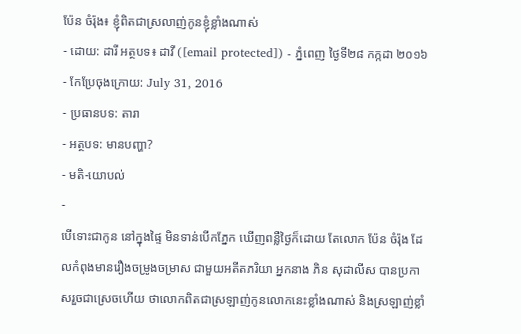ប៉ែន ចំរ៉ុង៖ ខ្ញុំពិតជាស្រលាញ់កូនខ្ញុំខ្លាំងណាស់
- ដោយ: ដារី អត្ថបទ៖ ដាវី ([email protected]) - ភ្នំពេញ ថ្ងៃទី២៨ កក្កដា ២០១៦
- កែប្រែចុងក្រោយ: July 31, 2016
- ប្រធានបទ: តារា
- អត្ថបទ: មានបញ្ហា?
- មតិ-យោបល់
-
បើទោះជាកូន នៅក្នុងផ្ទៃ មិនទាន់បើកភ្នែក ឃើញពន្លឺថ្ងៃក៏ដោយ តែលោក ប៉ែន ចំរ៉ុង ដែលកំពុងមានរឿងចម្រូងចម្រាស ជាមួយអតីតភរិយា អ្នកនាង ភិន សុដាលីស បានប្រកាសរួចជាស្រេចហើយ ថាលោកពិតជាស្រឡាញ់កូនលោកនេះខ្លាំងណាស់ និងស្រឡាញ់ខ្លាំ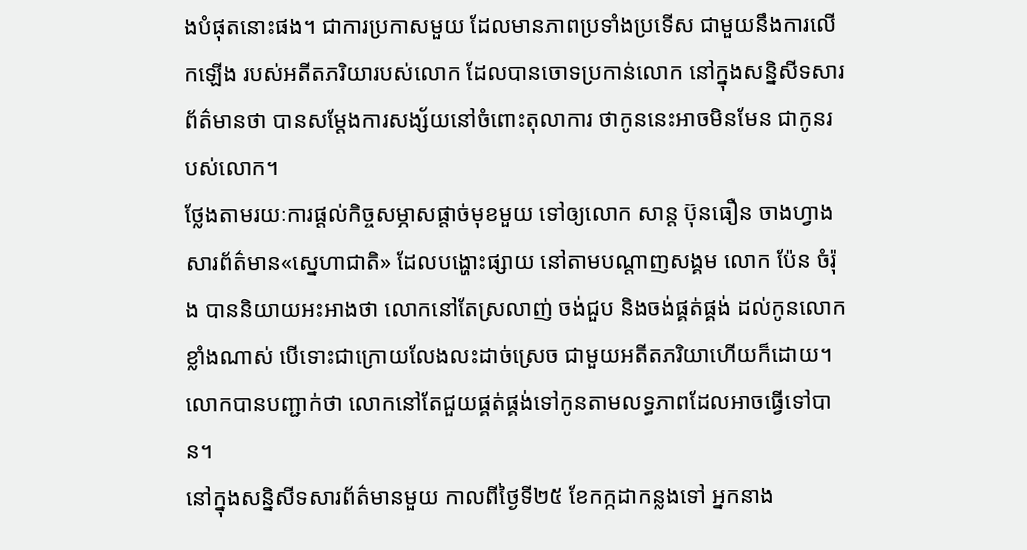ងបំផុតនោះផង។ ជាការប្រកាសមួយ ដែលមានភាពប្រទាំងប្រទើស ជាមួយនឹងការលើកឡើង របស់អតីតភរិយារបស់លោក ដែលបានចោទប្រកាន់លោក នៅក្នុងសន្និសីទសារព័ត៌មានថា បានសម្ដែងការសង្ស័យនៅចំពោះតុលាការ ថាកូននេះអាចមិនមែន ជាកូនរបស់លោក។
ថ្លែងតាមរយៈការផ្ដល់កិច្ចសម្ភាសផ្ដាច់មុខមួយ ទៅឲ្យលោក សាន្ដ ប៊ុនធឿន ចាងហ្វាងសារព័ត៌មាន«ស្នេហាជាតិ» ដែលបង្ហោះផ្សាយ នៅតាមបណ្ដាញសង្គម លោក ប៉ែន ចំរ៉ុង បាននិយាយអះអាងថា លោកនៅតែស្រលាញ់ ចង់ជួប និងចង់ផ្គត់ផ្គង់ ដល់កូនលោកខ្លាំងណាស់ បើទោះជាក្រោយលែងលះដាច់ស្រេច ជាមួយអតីតភរិយាហើយក៏ដោយ។ លោកបានបញ្ជាក់ថា លោកនៅតែជួយផ្គត់ផ្គង់ទៅកូនតាមលទ្ធភាពដែលអាចធ្វើទៅបាន។
នៅក្នុងសន្និសីទសារព័ត៌មានមួយ កាលពីថ្ងៃទី២៥ ខែកក្កដាកន្លងទៅ អ្នកនាង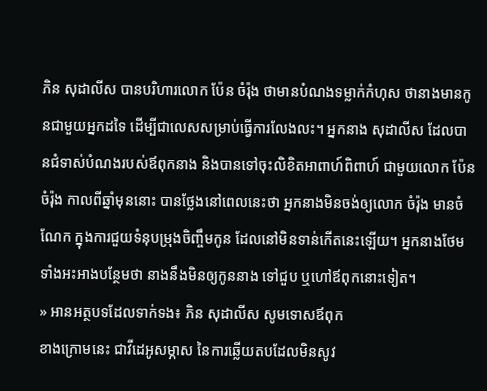ភិន សុដាលីស បានបរិហារលោក ប៉ែន ចំរ៉ុង ថាមានបំណងទម្លាក់កំហុស ថានាងមានកូនជាមួយអ្នកដទៃ ដើម្បីជាលេសសម្រាប់ធ្វើការលែងលះ។ អ្នកនាង សុដាលីស ដែលបានជំទាស់បំណងរបស់ឪពុកនាង និងបានទៅចុះលិខិតអាពាហ៍ពិពាហ៍ ជាមួយលោក ប៉ែន ចំរ៉ុង កាលពីឆ្នាំមុននោះ បានថ្លែងនៅពេលនេះថា អ្នកនាងមិនចង់ឲ្យលោក ចំរ៉ុង មានចំណែក ក្នុងការជួយទំនុបម្រុងចិញ្ចឹមកូន ដែលនៅមិនទាន់កើតនេះឡើយ។ អ្នកនាងថែមទាំងអះអាងបន្ថែមថា នាងនឹងមិនឲ្យកូននាង ទៅជួប ឬហៅឪពុកនោះទៀត។
» អានអត្ថបទដែលទាក់ទង៖ ភិន សុដាលីស សូមទោសឪពុក
ខាងក្រោមនេះ ជាវីដេអូសម្ភាស នៃការឆ្លើយតបដែលមិនសូវ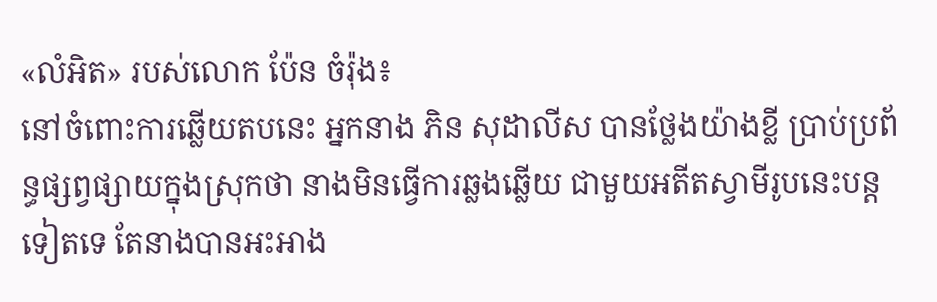«លំអិត» របស់លោក ប៉ែន ចំរ៉ុង៖
នៅចំពោះការឆ្លើយតបនេះ អ្នកនាង ភិន សុដាលីស បានថ្លែងយ៉ាងខ្លី ប្រាប់ប្រព័ន្ធផ្សព្វផ្សាយក្នុងស្រុកថា នាងមិនធ្វើការឆ្លងឆ្លើយ ជាមួយអតីតស្វាមីរូបនេះបន្តទៀតទេ តែនាងបានអះអាង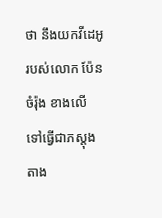ថា នឹងយកវីដេអូរបស់លោក ប៉ែន ចំរ៉ុង ខាងលើ ទៅធ្វើជាភស្តុងតាង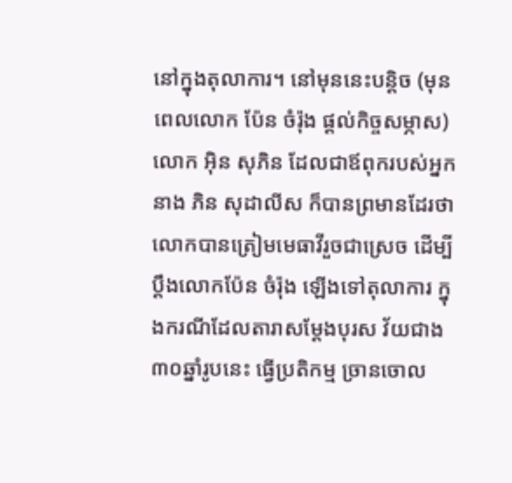នៅក្នុងតុលាការ។ នៅមុននេះបន្តិច (មុនពេលលោក ប៉ែន ចំរ៉ុង ផ្ដល់កិច្ចសម្ភាស) លោក អ៊ិន សុភិន ដែលជាឪពុករបស់អ្នកនាង ភិន សុដាលីស ក៏បានព្រមានដែរថា លោកបានត្រៀមមេធាវីរួចជាស្រេច ដើម្បីប្ដឹងលោកប៉ែន ចំរ៉ុង ឡើងទៅតុលាការ ក្នុងករណីដែលតារាសម្ដែងបុរស វ័យជាង៣០ឆ្នាំរូបនេះ ធ្វើប្រតិកម្ម ច្រានចោល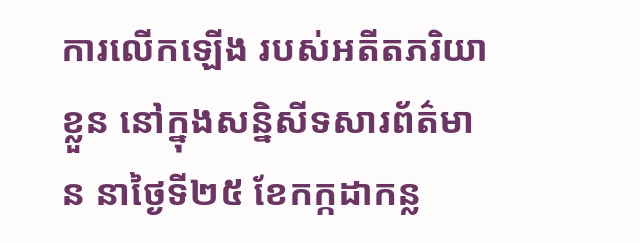ការលើកឡើង របស់អតីតភរិយាខ្លួន នៅក្នុងសន្និសីទសារព័ត៌មាន នាថ្ងៃទី២៥ ខែកក្កដាកន្ល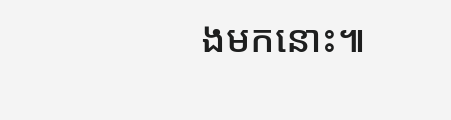ងមកនោះ៕